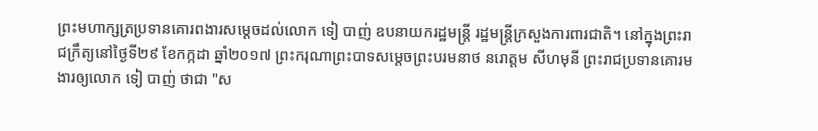ព្រះមហាក្សត្រប្រទានគោរពងារសម្ដេចដល់លោក ទៀ បាញ់ ឧបនាយករដ្ឋមន្ត្រី រដ្ឋមន្ត្រីក្រសួងការពារជាតិ។ នៅក្នុងព្រះរាជក្រឹត្យនៅថ្ងៃទី២៩ ខែកក្កដា ឆ្នាំ២០១៧ ព្រះករុណាព្រះបាទសម្ដេចព្រះបរមនាថ នរោត្តម សីហមុនី ព្រះរាជប្រទានគោរមងារឲ្យលោក ទៀ បាញ់ ថាជា "ស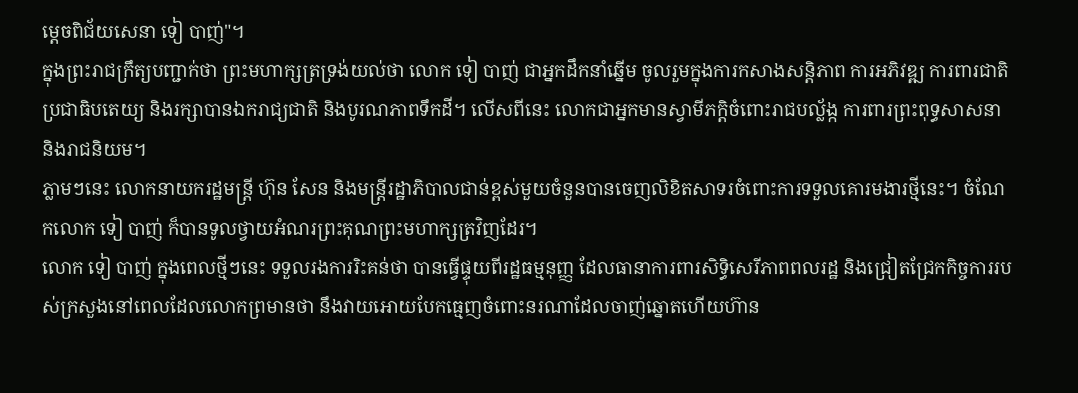ម្ដេចពិជ័យសេនា ទៀ បាញ់"។
ក្នុងព្រះរាជក្រឹត្យបញ្ជាក់ថា ព្រះមហាក្សត្រទ្រង់យល់ថា លោក ទៀ បាញ់ ជាអ្នកដឹកនាំឆ្នើម ចូលរួមក្នុងការកសាងសន្តិភាព ការអភិវឌ្ឍ ការពារជាតិ ប្រជាធិបតេយ្យ និងរក្សាបានឯករាជ្យជាតិ និងបូរណភាពទឹកដី។ លើសពីនេះ លោកជាអ្នកមានស្វាមីភក្ដិចំពោះរាជបល្ល័ង្ក ការពារព្រះពុទ្ធសាសនា និងរាជនិយម។
ភ្លាមៗនេះ លោកនាយករដ្ឋមន្ត្រី ហ៊ុន សែន និងមន្ត្រីរដ្ឋាភិបាលជាន់ខ្ពស់មួយចំនួនបានចេញលិខិតសាទរចំពោះការទទួលគោរមងារថ្មីនេះ។ ចំណែកលោក ទៀ បាញ់ ក៏បានទូលថ្វាយអំណរព្រះគុណព្រះមហាក្សត្រវិញដែរ។
លោក ទៀ បាញ់ ក្នុងពេលថ្មីៗនេះ ទទួលរងការរិះគន់ថា បានធ្វើផ្ទុយពីរដ្ឋធម្មនុញ្ញ ដែលធានាការពារសិទ្ធិសេរីភាពពលរដ្ឋ និងជ្រៀតជ្រែកកិច្ចការរបស់ក្រសួងនៅពេលដែលលោកព្រមានថា នឹងវាយអោយបែកធ្មេញចំពោះនរណាដែលចាញ់ឆ្នោតហើយហ៊ាន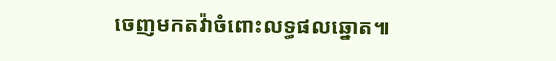ចេញមកតវ៉ាចំពោះលទ្ធផលឆ្នោត៕